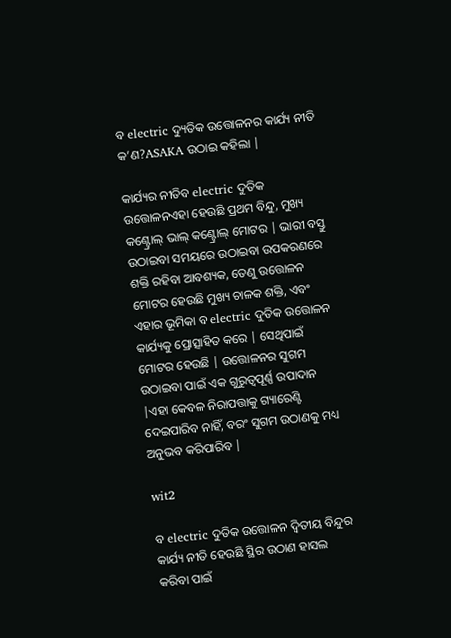ବ electric ଦ୍ୟୁତିକ ଉତ୍ତୋଳନର କାର୍ଯ୍ୟ ନୀତି କ’ଣ?ASAKA ଉଠାଇ କହିଲା |

କାର୍ଯ୍ୟର ନୀତିବ electric ଦୁତିକ ଉତ୍ତୋଳନଏହା ହେଉଛି ପ୍ରଥମ ବିନ୍ଦୁ, ମୁଖ୍ୟ କଣ୍ଟ୍ରୋଲ୍ ଭାଲ୍ କଣ୍ଟ୍ରୋଲ୍ ମୋଟର | ଭାରୀ ବସ୍ତୁ ଉଠାଇବା ସମୟରେ ଉଠାଇବା ଉପକରଣରେ ଶକ୍ତି ରହିବା ଆବଶ୍ୟକ, ତେଣୁ ଉତ୍ତୋଳନ ମୋଟର ହେଉଛି ମୁଖ୍ୟ ଚାଳକ ଶକ୍ତି, ଏବଂ ଏହାର ଭୂମିକା ବ electric ଦୁତିକ ଉତ୍ତୋଳନ କାର୍ଯ୍ୟକୁ ପ୍ରୋତ୍ସାହିତ କରେ | ସେଥିପାଇଁ ମୋଟର ହେଉଛି | ଉତ୍ତୋଳନର ସୁଗମ ଉଠାଇବା ପାଇଁ ଏକ ଗୁରୁତ୍ୱପୂର୍ଣ୍ଣ ଉପାଦାନ |ଏହା କେବଳ ନିରାପତ୍ତାକୁ ଗ୍ୟାରେଣ୍ଟି ଦେଇପାରିବ ନାହିଁ, ବରଂ ସୁଗମ ଉଠାଣକୁ ମଧ୍ୟ ଅନୁଭବ କରିପାରିବ |

wit2

ବ electric ଦୁତିକ ଉତ୍ତୋଳନ ଦ୍ୱିତୀୟ ବିନ୍ଦୁର କାର୍ଯ୍ୟ ନୀତି ହେଉଛି ସ୍ଥିର ଉଠାଣ ହାସଲ କରିବା ପାଇଁ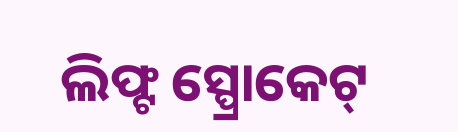ଲିଫ୍ଟ ସ୍ପ୍ରୋକେଟ୍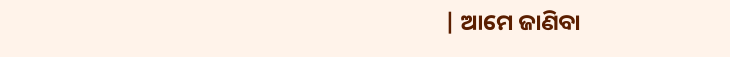| ଆମେ ଜାଣିବା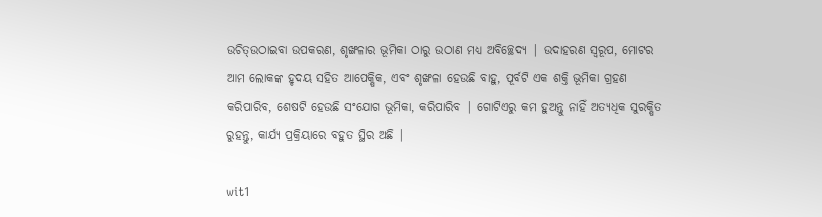ଉଚିତ୍ଉଠାଇବା ଉପକରଣ, ଶୃଙ୍ଖଳାର ଭୂମିକା ଠାରୁ ଉଠାଣ ମଧ୍ୟ ଅବିଚ୍ଛେଦ୍ୟ | ଉଦାହରଣ ସ୍ୱରୂପ, ମୋଟର ଆମ ଲୋକଙ୍କ ହୃଦୟ ସହିତ ଆପେକ୍ଷିକ, ଏବଂ ଶୃଙ୍ଖଳା ହେଉଛି ବାହୁ, ପୂର୍ବଟି ଏକ ଶକ୍ତି ଭୂମିକା ଗ୍ରହଣ କରିପାରିବ, ଶେଷଟି ହେଉଛି ସଂଯୋଗ ଭୂମିକା, କରିପାରିବ | ଗୋଟିଏରୁ କମ ହୁଅନ୍ତୁ ନାହିଁ ଅତ୍ୟଧିକ ସୁରକ୍ଷିତ ରୁହନ୍ତୁ, କାର୍ଯ୍ୟ ପ୍ରକ୍ରିୟାରେ ବହୁତ ସ୍ଥିର ଅଛି |

wit1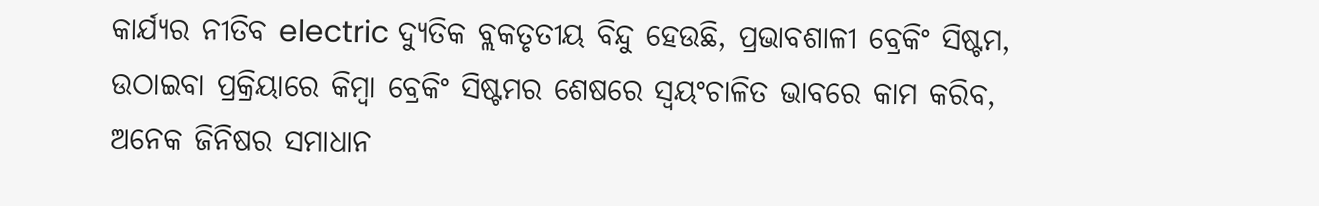କାର୍ଯ୍ୟର ନୀତିବ electric ଦ୍ୟୁତିକ ବ୍ଲକତୃତୀୟ ବିନ୍ଦୁ ହେଉଛି, ପ୍ରଭାବଶାଳୀ ବ୍ରେକିଂ ସିଷ୍ଟମ, ଉଠାଇବା ପ୍ରକ୍ରିୟାରେ କିମ୍ବା ବ୍ରେକିଂ ସିଷ୍ଟମର ଶେଷରେ ସ୍ୱୟଂଚାଳିତ ଭାବରେ କାମ କରିବ, ଅନେକ ଜିନିଷର ସମାଧାନ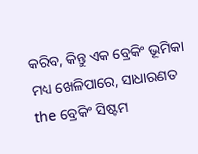କରିବ, କିନ୍ତୁ ଏକ ବ୍ରେକିଂ ଭୂମିକା ମଧ୍ୟ ଖେଳିପାରେ, ସାଧାରଣତ the ବ୍ରେକିଂ ସିଷ୍ଟମ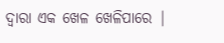ଦ୍ୱାରା ଏକ ଖେଳ ଖେଳିପାରେ |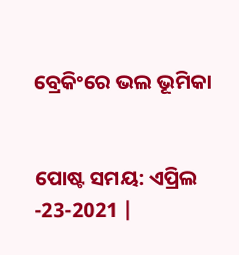ବ୍ରେକିଂରେ ଭଲ ଭୂମିକା


ପୋଷ୍ଟ ସମୟ: ଏପ୍ରିଲ -23-2021 |